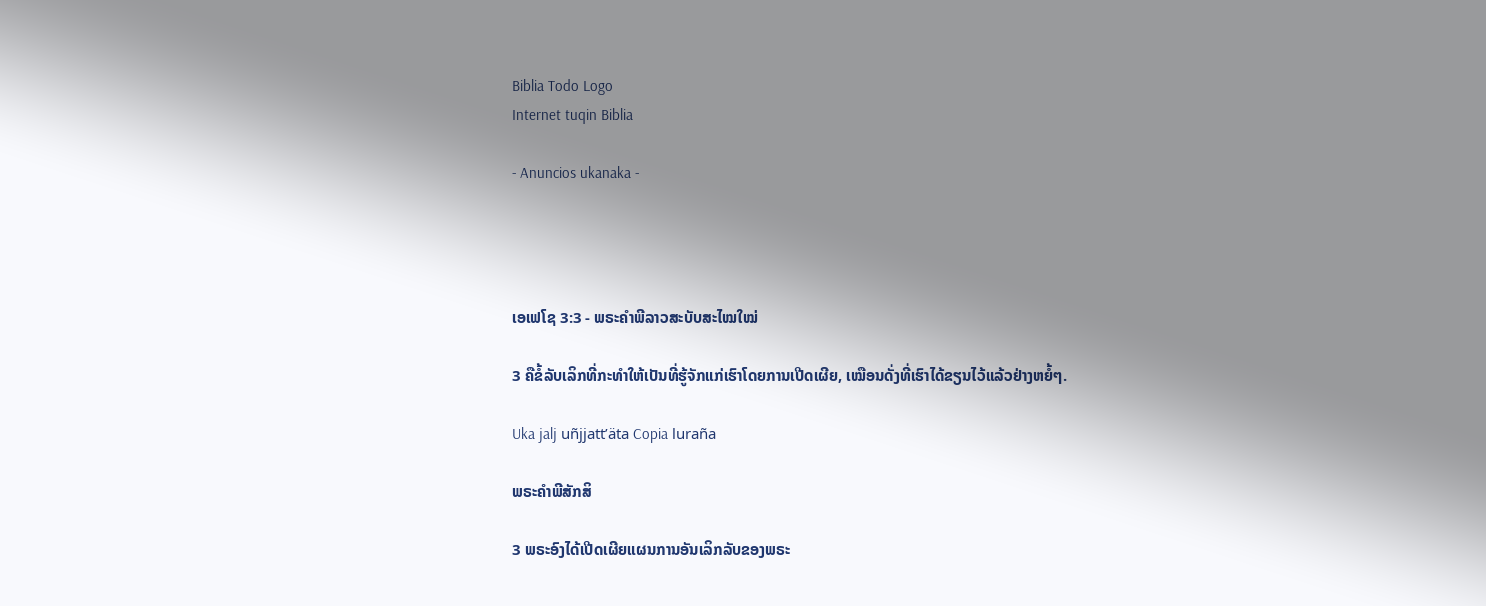Biblia Todo Logo
Internet tuqin Biblia

- Anuncios ukanaka -




ເອເຟໂຊ 3:3 - ພຣະຄຳພີລາວສະບັບສະໄໝໃໝ່

3 ຄືຂໍ້ລັບເລິກທີ່ກະທຳໃຫ້ເປັນທີ່ຮູ້ຈັກແກ່ເຮົາໂດຍການເປີດເຜີຍ, ເໝືອນດັ່ງທີ່ເຮົາໄດ້ຂຽນໄວ້ແລ້ວຢ່າງຫຍໍ້ໆ.

Uka jalj uñjjattʼäta Copia luraña

ພຣະຄຳພີສັກສິ

3 ພຣະອົງໄດ້ເປີດເຜີຍແຜນການອັນເລິກລັບຂອງພຣະ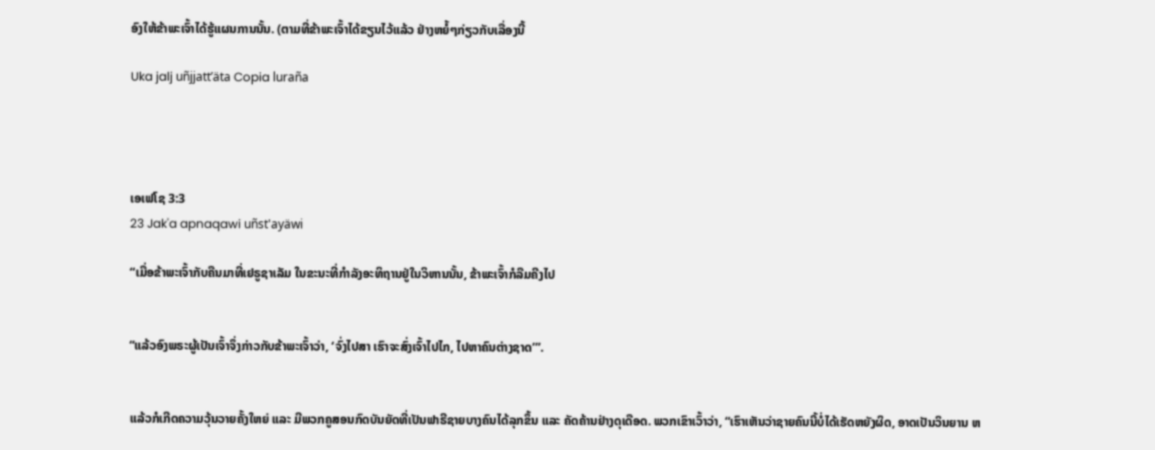ອົງໃຫ້ຂ້າພະເຈົ້າໄດ້ຮູ້ແຜນການນັ້ນ. (ຕາມທີ່ຂ້າພະເຈົ້າໄດ້ຂຽນໄວ້ແລ້ວ ຢ່າງຫຍໍ້ໆກ່ຽວກັບເລື່ອງນີ້

Uka jalj uñjjattʼäta Copia luraña




ເອເຟໂຊ 3:3
23 Jak'a apnaqawi uñst'ayäwi

“ເມື່ອຂ້າພະເຈົ້າກັບຄືນມາທີ່ເຢຣູຊາເລັມ ໃນຂະນະທີ່ກຳລັງອະທິຖານຢູ່ໃນວິຫານນັ້ນ, ຂ້າພະເຈົ້າກໍລືມຄີງໄປ


“ແລ້ວອົງພຣະຜູ້ເປັນເຈົ້າຈຶ່ງກ່າວກັບຂ້າພະເຈົ້າວ່າ, ‘ຈົ່ງໄປສາ ເຮົາຈະສົ່ງເຈົ້າໄປໄກ, ໄປຫາຄົນຕ່າງຊາດ’”.


ແລ້ວກໍເກີດຄວາມວຸ້ນວາຍຄັ້ງໃຫຍ່ ແລະ ມີພວກຄູສອນກົດບັນຍັດທີ່ເປັນຟາຣີຊາຍບາງຄົນໄດ້ລຸກຂຶ້ນ ແລະ ຄັດຄ້ານຢ່າງດຸເດືອດ. ພວກເຂົາເວົ້າວ່າ, “ເຮົາເຫັນວ່າຊາຍຄົນນີ້ບໍ່ໄດ້ເຮັດຫຍັງຜິດ, ອາດເປັນວິນຍານ ຫ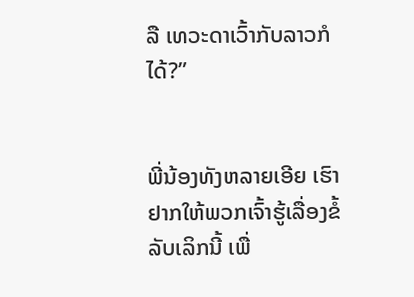ລື ເທວະດາເວົ້າກັບລາວກໍໄດ້?”


ພີ່ນ້ອງທັງຫລາຍເອີຍ ເຮົາຢາກໃຫ້ພວກເຈົ້າຮູ້ເລື່ອງຂໍ້ລັບເລິກນີ້ ເພື່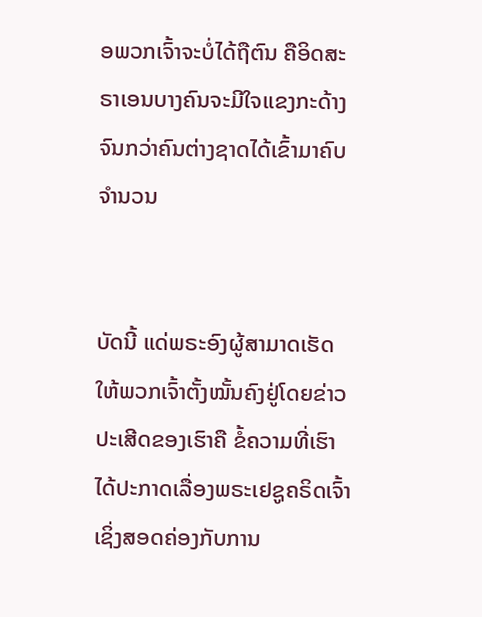ອພວກເຈົ້າຈະບໍ່ໄດ້ຖືຕົນ ຄືອິດສະຣາເອນບາງຄົນຈະມີໃຈແຂງກະດ້າງຈົນກວ່າຄົນຕ່າງຊາດໄດ້ເຂົ້າມາຄົບຈຳນວນ


ບັດນີ້ ແດ່ພຣະອົງຜູ້ສາມາດເຮັດໃຫ້ພວກເຈົ້າຕັ້ງໝັ້ນຄົງຢູ່ໂດຍຂ່າວປະເສີດຂອງເຮົາຄື ຂໍ້ຄວາມທີ່ເຮົາໄດ້ປະກາດເລື່ອງພຣະເຢຊູຄຣິດເຈົ້າ ເຊິ່ງສອດຄ່ອງກັບການ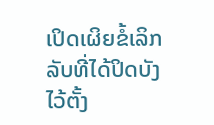ເປິດເຜິຍຂໍ້ເລິກລັບທີ່ໄດ້ປິດບັງໄວ້ຕັ້ງ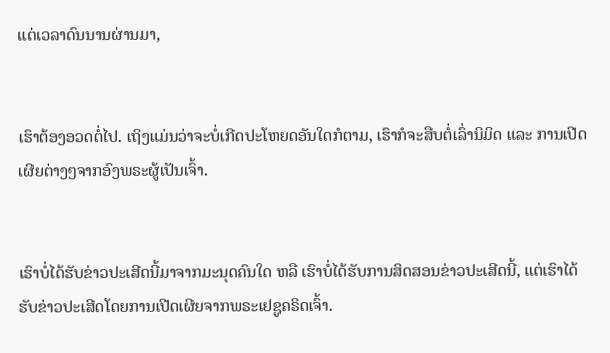ແຕ່ເວລາດົນນານຜ່ານມາ,


ເຮົາຕ້ອງອວດຕໍ່ໄປ. ເຖິງແມ່ນວ່າຈະບໍ່ເກີດປະໂຫຍດອັນໃດກໍຕາມ, ເຮົາກໍຈະສືບຕໍ່ເລົ່ານິມິດ ແລະ ການເປີດເຜີຍຕ່າງໆຈາກອົງພຣະຜູ້ເປັນເຈົ້າ.


ເຮົາບໍ່ໄດ້ຮັບຂ່າວປະເສີດນີ້ມາຈາກມະນຸດຄົນໃດ ຫລື ເຮົາບໍ່ໄດ້ຮັບການສິດສອນຂ່າວປະເສີດນີ້, ແຕ່ເຮົາໄດ້ຮັບຂ່າວປະເສີດໂດຍການເປີດເຜີຍຈາກພຣະເຢຊູຄຣິດເຈົ້າ.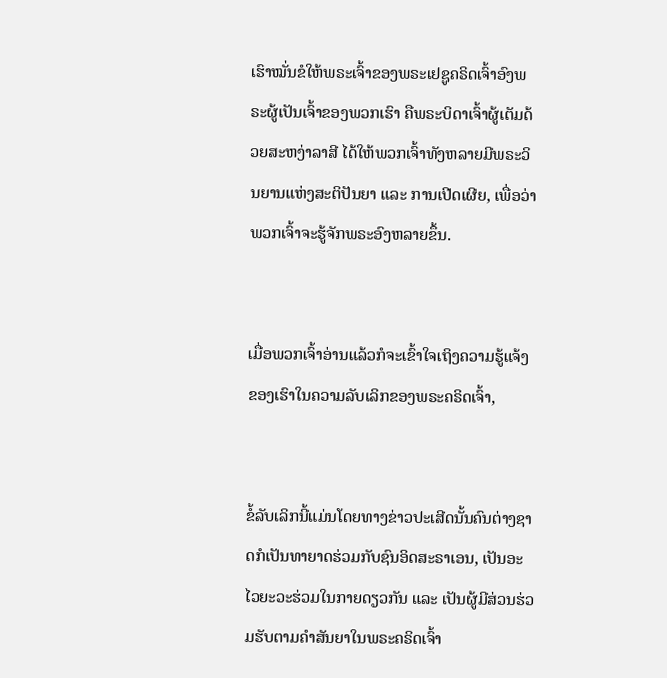ເຮົາໝັ່ນຂໍໃຫ້ພຣະເຈົ້າຂອງພຣະເຢຊູຄຣິດເຈົ້າອົງພຣະຜູ້ເປັນເຈົ້າຂອງພວກເຮົາ ຄືພຣະບິດາເຈົ້າຜູ້ເຕັມດ້ວຍສະຫງ່າລາສີ ໄດ້ໃຫ້ພວກເຈົ້າທັງຫລາຍມີພຣະວິນຍານແຫ່ງສະຕິປັນຍາ ແລະ ການເປີດເຜີຍ, ເພື່ອວ່າພວກເຈົ້າຈະຮູ້ຈັກພຣະອົງຫລາຍຂຶ້ນ.


ເມື່ອພວກເຈົ້າອ່ານແລ້ວກໍຈະເຂົ້າໃຈເຖິງຄວາມຮູ້ແຈ້ງຂອງເຮົາໃນຄວາມລັບເລິກຂອງພຣະຄຣິດເຈົ້າ,


ຂໍ້ລັບເລິກນີ້ແມ່ນໂດຍທາງຂ່າວປະເສີດນັ້ນຄົນຕ່າງຊາດກໍເປັນທາຍາດຮ່ວມກັບຊົນອິດສະຣາເອນ, ເປັນອະໄວຍະວະຮ່ວມໃນກາຍດຽວກັນ ແລະ ເປັນຜູ້ມີສ່ວນຮ່ວມຮັບຕາມຄຳສັນຍາໃນພຣະຄຣິດເຈົ້າ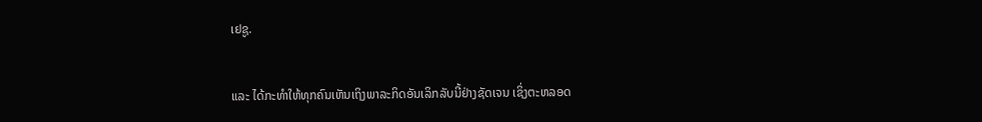ເຢຊູ.


ແລະ ໄດ້ກະທຳໃຫ້ທຸກຄົນເຫັນເຖິງພາລະກິດອັນເລິກລັບນີ້ຢ່າງຊັດເຈນ ເຊິ່ງຕະຫລອດ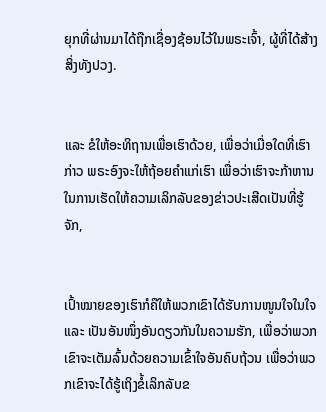ຍຸກທີ່ຜ່ານມາໄດ້ຖືກເຊື່ອງຊ້ອນໄວ້ໃນພຣະເຈົ້າ, ຜູ້ທີ່ໄດ້ສ້າງສິ່ງທັງປວງ.


ແລະ ຂໍໃຫ້ອະທິຖານເພື່ອເຮົາດ້ວຍ, ເພື່ອວ່າເມື່ອໃດທີ່ເຮົາກ່າວ ພຣະອົງຈະໃຫ້ຖ້ອຍຄຳແກ່ເຮົາ ເພື່ອວ່າເຮົາຈະກ້າຫານໃນການເຮັດໃຫ້ຄວາມເລິກລັບຂອງຂ່າວປະເສີດເປັນທີ່ຮູ້ຈັກ,


ເປົ້າໝາຍຂອງເຮົາກໍຄືໃຫ້ພວກເຂົາໄດ້ຮັບການໜູນໃຈໃນໃຈ ແລະ ເປັນອັນໜຶ່ງອັນດຽວກັນໃນຄວາມຮັກ, ເພື່ອວ່າພວກເຂົາຈະເຕັມລົ້ນດ້ວຍຄວາມເຂົ້າໃຈອັນຄົບຖ້ວນ ເພື່ອວ່າພວກເຂົາຈະໄດ້ຮູ້ເຖິງຂໍ້ເລິກລັບຂ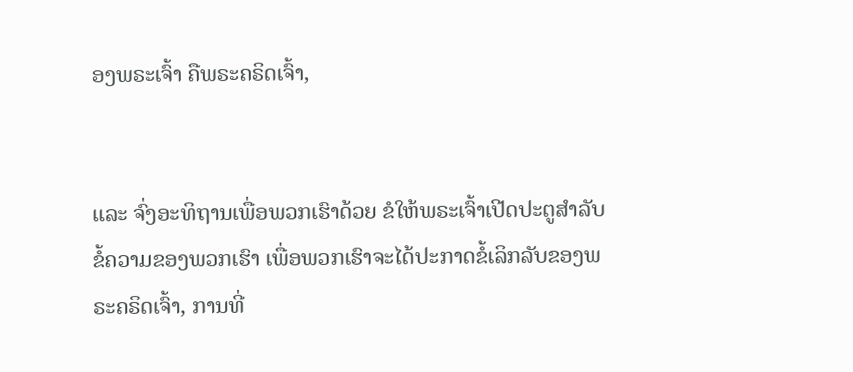ອງພຣະເຈົ້າ ຄືພຣະຄຣິດເຈົ້າ,


ແລະ ຈົ່ງອະທິຖານເພື່ອພວກເຮົາດ້ວຍ ຂໍໃຫ້ພຣະເຈົ້າເປີດປະຕູສຳລັບຂໍ້ຄວາມຂອງພວກເຮົາ ເພື່ອພວກເຮົາຈະໄດ້ປະກາດຂໍ້ເລິກລັບຂອງພຣະຄຣິດເຈົ້າ, ການທີ່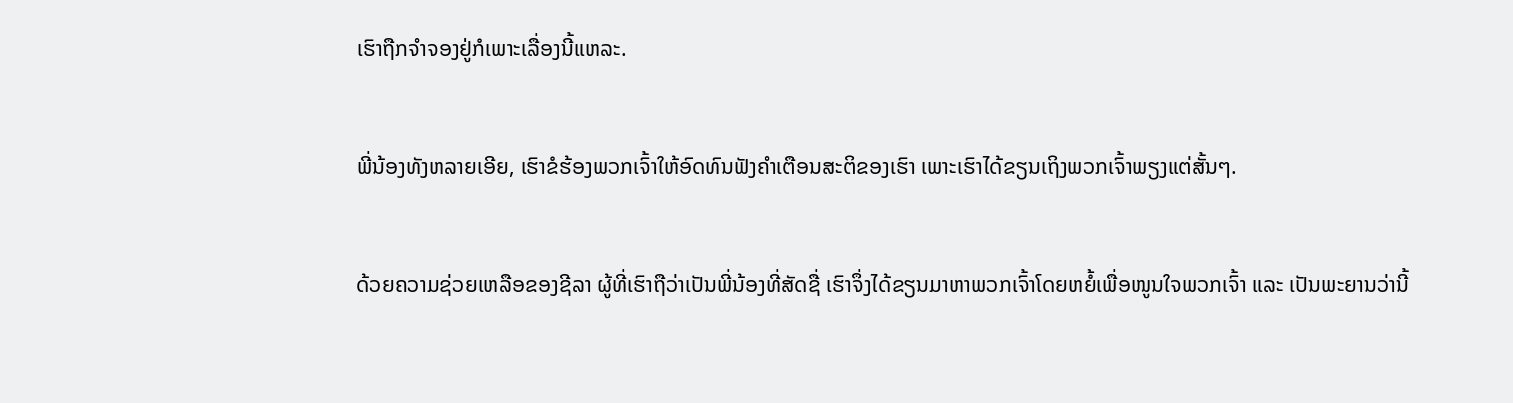ເຮົາຖືກຈໍາຈອງຢູ່ກໍເພາະເລື່ອງນີ້ແຫລະ.


ພີ່ນ້ອງທັງຫລາຍເອີຍ, ເຮົາຂໍຮ້ອງພວກເຈົ້າໃຫ້ອົດທົນຟັງຄຳເຕືອນສະຕິຂອງເຮົາ ເພາະເຮົາໄດ້ຂຽນເຖິງພວກເຈົ້າພຽງແຕ່ສັ້ນໆ.


ດ້ວຍຄວາມຊ່ວຍເຫລືອຂອງຊີລາ ຜູ້ທີ່ເຮົາຖືວ່າເປັນພີ່ນ້ອງທີ່ສັດຊື່ ເຮົາຈຶ່ງໄດ້ຂຽນມາຫາພວກເຈົ້າໂດຍຫຍໍ້ເພື່ອໜູນໃຈພວກເຈົ້າ ແລະ ເປັນພະຍານວ່ານີ້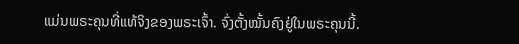ແມ່ນພຣະຄຸນທີ່ແທ້ຈິງຂອງພຣະເຈົ້າ. ຈົ່ງຕັ້ງໝັ້ນຄົງຢູ່ໃນພຣະຄຸນນີ້.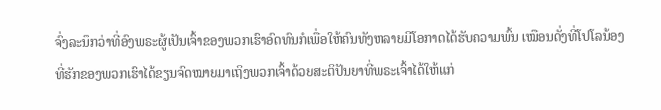ຈົ່ງລະນຶກວ່າທີ່ອົງພຣະຜູ້ເປັນເຈົ້າຂອງພວກເຮົາອົດທົນກໍເພື່ອໃຫ້ຄົນທັງຫລາຍມີໂອກາດໄດ້ຮັບຄວາມພົ້ນ ເໝືອນດັ່ງທີ່ໂປໂລນ້ອງທີ່ຮັກຂອງພວກເຮົາໄດ້ຂຽນຈົດໝາຍມາເຖິງພວກເຈົ້າດ້ວຍສະຕິປັນຍາທີ່ພຣະເຈົ້າໄດ້ໃຫ້ແກ່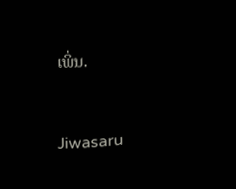ເພິ່ນ.


Jiwasaru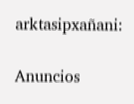arktasipxañani:

Anuncios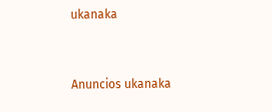ukanaka


Anuncios ukanaka